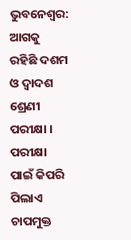ଭୁବନେଶ୍ବର: ଆଗକୁ ରହିଛି ଦଶମ ଓ ଦ୍ବାଦଶ ଶ୍ରେଣୀ ପରୀକ୍ଷା । ପରୀକ୍ଷା ପାଇଁ କିପରି ପିଲାଏ ଚାପମୁକ୍ତ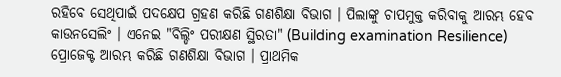ରହିବେ ସେଥିପାଇଁ ପଦକ୍ଷେପ ଗ୍ରହଣ କରିଛି ଗଣଶିକ୍ଷା ବିଭାଗ । ପିଲାଙ୍କୁ ଚାପମୁକ୍ତ କରିବାକୁ ଆରମ୍ଭ ହେବ କାଉନସେଲିଂ । ଏନେଇ "ବିଲ୍ଡିଂ ପରୀକ୍ଷଣ ସ୍ଥିରତା" (Building examination Resilience) ପ୍ରୋଜେକ୍ଟ ଆରମ୍ଭ କରିଛି ଗଣଶିକ୍ଷା ବିଭାଗ । ପ୍ରାଥମିକ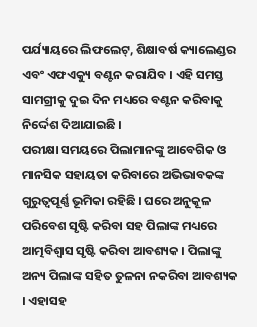ପର୍ଯ୍ୟାୟରେ ଲିଫଲେଟ୍, ଶିକ୍ଷାବର୍ଷ କ୍ୟାଲେଣ୍ଡର ଏବଂ ଏଫଏକ୍ୟୁ ବଣ୍ଟନ କରାଯିବ । ଏହି ସମସ୍ତ ସାମଗ୍ରୀକୁ ଦୁଇ ଦିନ ମଧ୍ୟରେ ବଣ୍ଟନ କରିବାକୁ ନିର୍ଦ୍ଦେଶ ଦିଆଯାଇଛି ।
ପରୀକ୍ଷା ସମୟରେ ପିଲାମାନଙ୍କୁ ଆବେଗିକ ଓ ମାନସିକ ସହାୟତା କରିବାରେ ଅଭିଭାବକଙ୍କ ଗୁରୁତ୍ଵପୂର୍ଣ୍ଣ ଭୂମିକା ରହିଛି । ଘରେ ଅନୁକୂଳ ପରିବେଶ ସୃଷ୍ଟି କରିବା ସହ ପିଲାଙ୍କ ମଧ୍ୟରେ ଆତ୍ମବିଶ୍ଵାସ ସୃଷ୍ଟି କରିବା ଆବଶ୍ୟକ । ପିଲାଙ୍କୁ ଅନ୍ୟ ପିଲାଙ୍କ ସହିତ ତୁଳନା ନକରିବା ଆବଶ୍ୟକ । ଏହାସହ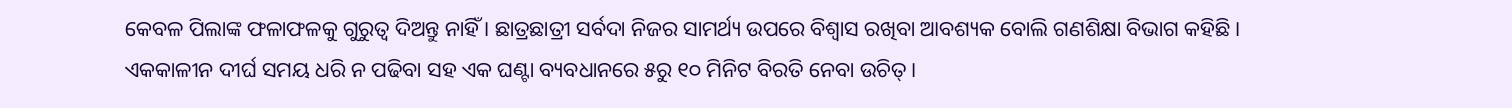କେବଳ ପିଲାଙ୍କ ଫଳାଫଳକୁ ଗୁରୁତ୍ଵ ଦିଅନ୍ତୁ ନାହିଁ । ଛାତ୍ରଛାତ୍ରୀ ସର୍ବଦା ନିଜର ସାମର୍ଥ୍ୟ ଉପରେ ବିଶ୍ୱାସ ରଖିବା ଆବଶ୍ୟକ ବୋଲି ଗଣଶିକ୍ଷା ବିଭାଗ କହିଛି । ଏକକାଳୀନ ଦୀର୍ଘ ସମୟ ଧରି ନ ପଢିବା ସହ ଏକ ଘଣ୍ଟା ବ୍ୟବଧାନରେ ୫ରୁ ୧୦ ମିନିଟ ବିରତି ନେବା ଉଚିତ୍ ।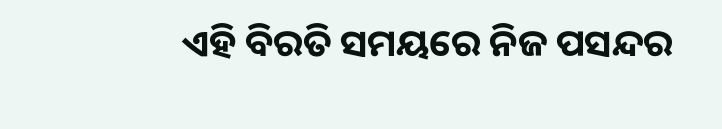ଏହି ବିରତି ସମୟରେ ନିଜ ପସନ୍ଦର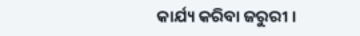କାର୍ଯ୍ୟ କରିବା ଜରୁରୀ ।